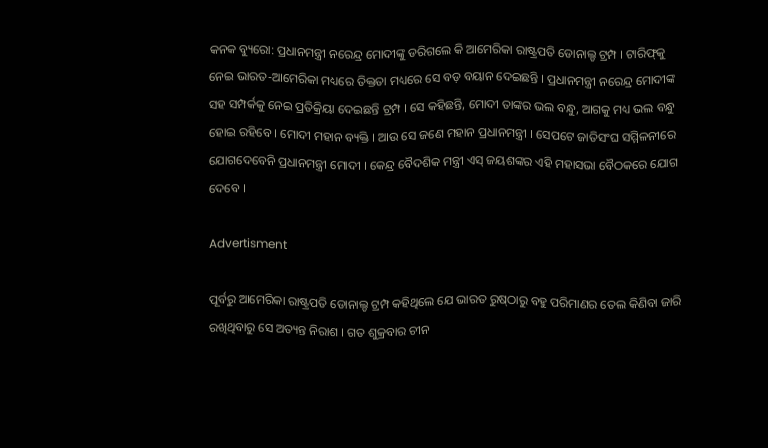କନକ ବ୍ୟୁରୋ: ପ୍ରଧାନମନ୍ତ୍ରୀ ନରେନ୍ଦ୍ର ମୋଦୀଙ୍କୁ ଡରିଗଲେ କି ଆମେରିକା ରାଷ୍ଟ୍ରପତି ଡୋନାଲ୍ଡ ଟ୍ରମ୍ପ । ଟାରିଫ୍‌କୁ ନେଇ ଭାରତ-ଆମେରିକା ମଧ୍ୟରେ ତିକ୍ତତା ମଧ୍ୟରେ ସେ ବଡ଼ ବୟାନ ଦେଇଛନ୍ତି । ପ୍ରଧାନମନ୍ତ୍ରୀ ନରେନ୍ଦ୍ର ମୋଦୀଙ୍କ ସହ ସମ୍ପର୍କକୁ ନେଇ ପ୍ରତିକ୍ରିୟା ଦେଇଛନ୍ତି ଟ୍ରମ୍ପ । ସେ କହିଛନ୍ତି, ମୋଦୀ ତାଙ୍କର ଭଲ ବନ୍ଧୁ, ଆଗକୁ ମଧ୍ୟ ଭଲ ବନ୍ଧୁ ହୋଇ ରହିବେ । ମୋଦୀ ମହାନ ବ୍ୟକ୍ତି । ଆଉ ସେ ଜଣେ ମହାନ ପ୍ରଧାନମନ୍ତ୍ରୀ । ସେପଟେ ଜାତିସଂଘ ସମ୍ମିଳନୀରେ ଯୋଗଦେବେନି ପ୍ରଧାନମନ୍ତ୍ରୀ ମୋଦୀ । କେନ୍ଦ୍ର ବୈଦଶିକ ମନ୍ତ୍ରୀ ଏସ୍‌ ଜୟଶଙ୍କର ଏହି ମହାସଭା ବୈଠକରେ ଯୋଗ ଦେବେ ।

Advertisment

ପୂର୍ବରୁ ଆମେରିକା ରାଷ୍ଟ୍ରପତି ଡୋନାଲ୍ଡ ଟ୍ରମ୍ପ କହିଥିଲେ ଯେ ଭାରତ ରୁଷ୍‌ଠାରୁ ବହୁ ପରିମାଣର ତେଲ କିଣିବା ଜାରି ରଖିଥିବାରୁ ସେ ଅତ୍ୟନ୍ତ ନିରାଶ । ଗତ ଶୁକ୍ରବାର ଚୀନ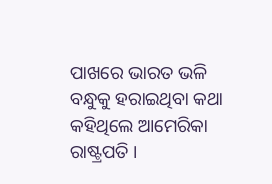ପାଖରେ ଭାରତ ଭଳି ବନ୍ଧୁକୁ ହରାଇଥିବା କଥା କହିଥିଲେ ଆମେରିକା ରାଷ୍ଟ୍ରପତି ।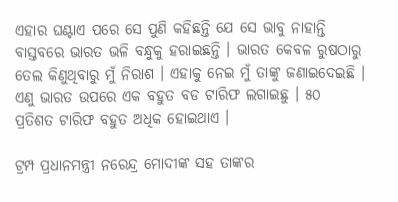ଏହାର ଘଣ୍ଟାଏ ପରେ ସେ ପୁଣି କହିଛନ୍ତି ଯେ ସେ ଭାବୁ ନାହାନ୍ତି ବାସ୍ତବରେ ଭାରତ ଭଳି ବନ୍ଧୁକୁ ହରାଇଛନ୍ତି । ଭାରତ କେବଳ ରୁଷଠାରୁ ତେଲ କିଣୁଥିବାରୁ ମୁଁ ନିରାଶ । ଏହାକୁ ନେଇ ମୁଁ ତାଙ୍କୁ ଜଣାଇଦେଇଛି । ଏଣୁ ଭାରତ ଉପରେ ଏକ ବହୁତ ବଡ ଟାରିଫ ଲଗାଇଛୁ । ୫୦ ପ୍ରତିଶତ ଟାରିଫ ବହୁତ ଅଧିକ ହୋଇଥାଏ ।

ଟ୍ରମ୍ପ ପ୍ରଧାନମନ୍ତ୍ରୀ ନରେନ୍ଦ୍ର ମୋଦୀଙ୍କ ସହ ତାଙ୍କର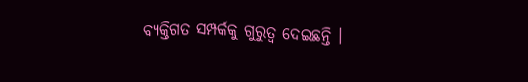ବ୍ୟକ୍ତିଗତ ସମ୍ପର୍କକୁ ଗୁରୁତ୍ୱ ଦେଇଛନ୍ତି ।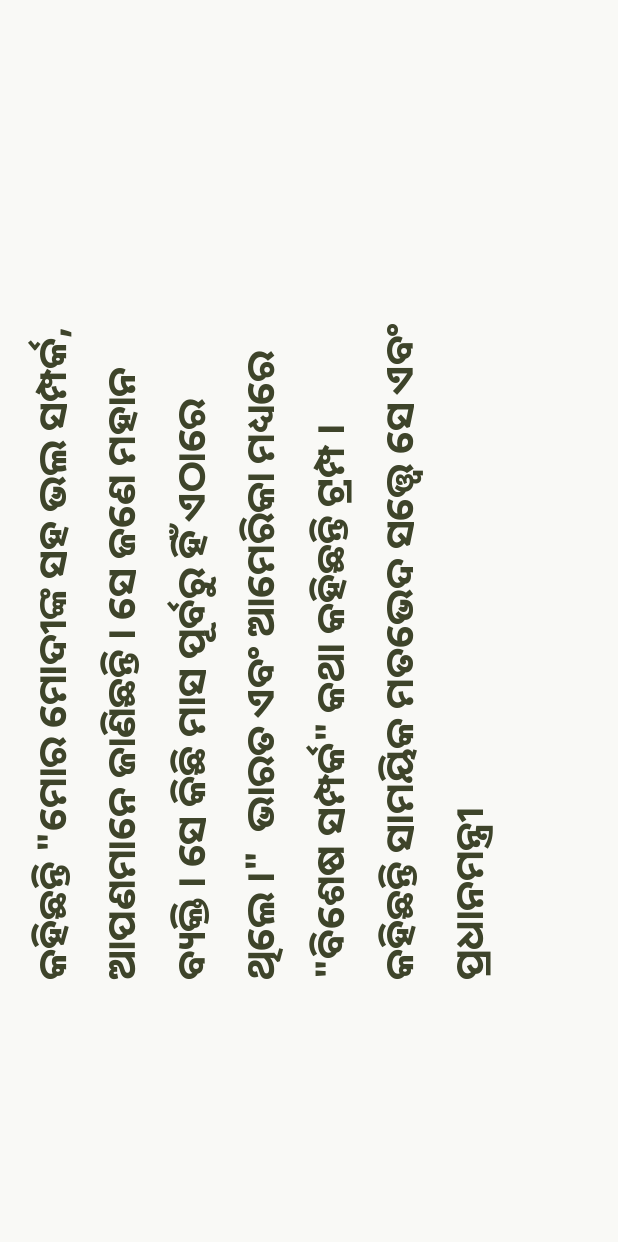କହିଛନ୍ତି "ମୋର ମୋଦୀଙ୍କ ସହ ଭଲ ସମ୍ପର୍କ, ଆପଣମାନେ ଜାଣିଛନ୍ତି । ସେ ଜଣେ ମହାନ ବ୍ୟକ୍ତି । ସେ କିଛି ମାସ ପୂର୍ବରୁ ହିଁ ଏଠାରେ ଥିଲେ ।"  ଭାରତ ଏବଂ ଆମେରିକା ମଧ୍ୟରେ "ବିଶେଷ ସମ୍ପର୍କ" କଥା କହିଛନ୍ତି ଟ୍ରମ୍ପ । କହିଛନ୍ତି ସାମୟିକ ମତଭେଦ ସତ୍ତ୍ୱେ ସେ ଏବଂ ପ୍ରଧାନମନ୍ତ୍ରୀ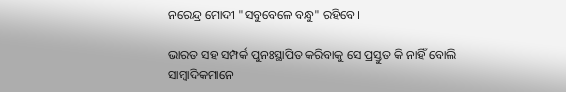ନରେନ୍ଦ୍ର ମୋଦୀ "ସବୁବେଳେ ବନ୍ଧୁ" ରହିବେ।

ଭାରତ ସହ ସମ୍ପର୍କ ପୁନଃସ୍ଥାପିତ କରିବାକୁ ସେ ପ୍ରସ୍ତୁତ କି ନାହିଁ ବୋଲି ସାମ୍ବାଦିକମାନେ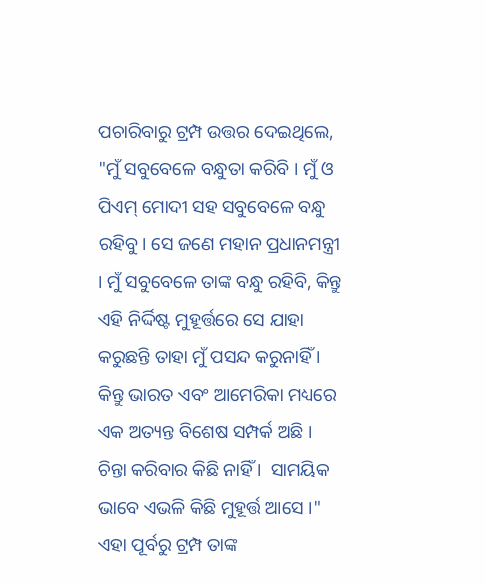ପଚାରିବାରୁ ଟ୍ରମ୍ପ ଉତ୍ତର ଦେଇଥିଲେ, "ମୁଁ ସବୁବେଳେ ବନ୍ଧୁତା କରିବି । ମୁଁ ଓ ପିଏମ୍ ମୋଦୀ ସହ ସବୁବେଳେ ବନ୍ଧୁ ରହିବୁ। ସେ ଜଣେ ମହାନ ପ୍ରଧାନମନ୍ତ୍ରୀ । ମୁଁ ସବୁବେଳେ ତାଙ୍କ ବନ୍ଧୁ ରହିବି, କିନ୍ତୁ ଏହି ନିର୍ଦ୍ଦିଷ୍ଟ ମୁହୂର୍ତ୍ତରେ ସେ ଯାହା କରୁଛନ୍ତି ତାହା ମୁଁ ପସନ୍ଦ କରୁନାହିଁ । କିନ୍ତୁ ଭାରତ ଏବଂ ଆମେରିକା ମଧ୍ୟରେ ଏକ ଅତ୍ୟନ୍ତ ବିଶେଷ ସମ୍ପର୍କ ଅଛି । ଚିନ୍ତା କରିବାର କିଛି ନାହିଁ ।  ସାମୟିକ ଭାବେ ଏଭଳି କିଛି ମୁହୂର୍ତ୍ତ ଆସେ ।"
ଏହା ପୂର୍ବରୁ ଟ୍ରମ୍ପ ତାଙ୍କ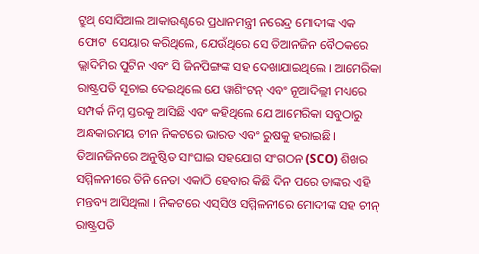ଟ୍ରୁଥ୍‌ ସୋସିଆଲ ଆକାଉଣ୍ଟରେ ପ୍ରଧାନମନ୍ତ୍ରୀ ନରେନ୍ଦ୍ର ମୋଦୀଙ୍କ ଏକ ଫୋଟ  ସେୟାର କରିଥିଲେ, ଯେଉଁଥିରେ ସେ ତିଆନଜିନ ବୈଠକରେ ଭ୍ଲାଦିମିର ପୁଟିନ ଏବଂ ସି ଜିନପିଙ୍ଗଙ୍କ ସହ ଦେଖାଯାଇଥିଲେ । ଆମେରିକା ରାଷ୍ଟ୍ରପତି ସୂଚାଇ ଦେଇଥିଲେ ଯେ ୱାଶିଂଟନ୍ ଏବଂ ନୂଆଦିଲ୍ଲୀ ମଧ୍ୟରେ ସମ୍ପର୍କ ନିମ୍ନ ସ୍ତରକୁ ଆସିଛି ଏବଂ କହିଥିଲେ ଯେ ଆମେରିକା ସବୁଠାରୁ ଅନ୍ଧକାରମୟ ଚୀନ ନିକଟରେ ଭାରତ ଏବଂ ରୁଷକୁ ହରାଇଛି। ତିଆନଜିନରେ ଅନୁଷ୍ଠିତ ସାଂଘାଇ ସହଯୋଗ ସଂଗଠନ (SCO) ଶିଖର ସମ୍ମିଳନୀରେ ତିନି ନେତା ଏକାଠି ହେବାର କିଛି ଦିନ ପରେ ତାଙ୍କର ଏହି ମନ୍ତବ୍ୟ ଆସିଥିଲା । ନିକଟରେ ଏସ୍‌ସିଓ ସମ୍ମିଳନୀରେ ମୋଦୀଙ୍କ ସହ ଚୀନ୍ ରାଷ୍ଟ୍ରପତି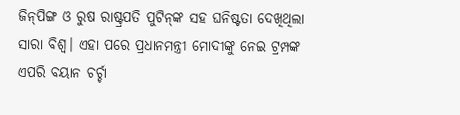ଜିନ୍‌ପିଙ୍ଗ ଓ ରୁଷ ରାଷ୍ଟ୍ରପତି ପୁଟିନ୍‌ଙ୍କ ସହ ଘନିଷ୍ଟତା ଦେଖିଥିଲା ସାରା ବିଶ୍ବ। ଏହା ପରେ ପ୍ରଧାନମନ୍ତ୍ରୀ ମୋଦୀଙ୍କୁ ନେଇ ଟ୍ରମ୍ପଙ୍କ ଏପରି ବୟାନ ଚର୍ଚ୍ଚା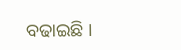ବଢାଇଛି ।